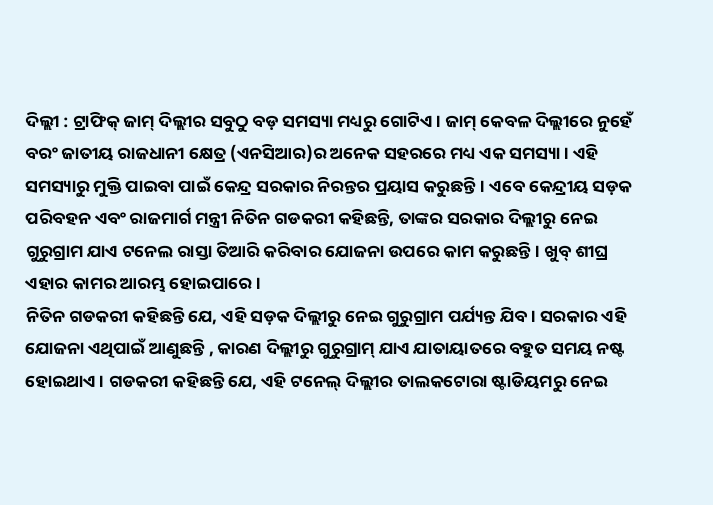ଦିଲ୍ଲୀ : ଟ୍ରାଫିକ୍ ଜାମ୍ ଦିଲ୍ଲୀର ସବୁଠୁ ବଡ଼ ସମସ୍ୟା ମଧ୍ୟରୁ ଗୋଟିଏ। ଜାମ୍ କେବଳ ଦିଲ୍ଲୀରେ ନୁହେଁ ବରଂ ଜାତୀୟ ରାଜଧାନୀ କ୍ଷେତ୍ର (ଏନସିଆର)ର ଅନେକ ସହରରେ ମଧ୍ୟ ଏକ ସମସ୍ୟା। ଏହି ସମସ୍ୟାରୁ ମୁକ୍ତି ପାଇବା ପାଇଁ କେନ୍ଦ୍ର ସରକାର ନିରନ୍ତର ପ୍ରୟାସ କରୁଛନ୍ତି। ଏବେ କେନ୍ଦ୍ରୀୟ ସଡ଼କ ପରିବହନ ଏବଂ ରାଜମାର୍ଗ ମନ୍ତ୍ରୀ ନିତିନ ଗଡକରୀ କହିଛନ୍ତି, ତାଙ୍କର ସରକାର ଦିଲ୍ଲୀରୁ ନେଇ ଗୁରୁଗ୍ରାମ ଯାଏ ଟନେଲ ରାସ୍ତା ତିଆରି କରିବାର ଯୋଜନା ଉପରେ କାମ କରୁଛନ୍ତି। ଖୁବ୍ ଶୀଘ୍ର ଏହାର କାମର ଆରମ୍ଭ ହୋଇପାରେ।
ନିତିନ ଗଡକରୀ କହିଛନ୍ତି ଯେ, ଏହି ସଡ଼କ ଦିଲ୍ଲୀରୁ ନେଇ ଗୁରୁଗ୍ରାମ ପର୍ଯ୍ୟନ୍ତ ଯିବ। ସରକାର ଏହି ଯୋଜନା ଏଥିପାଇଁ ଆଣୁଛନ୍ତି , କାରଣ ଦିଲ୍ଲୀରୁ ଗୁରୁଗ୍ରାମ୍ ଯାଏ ଯାତାୟାତରେ ବହୁତ ସମୟ ନଷ୍ଟ ହୋଇଥାଏ। ଗଡକରୀ କହିଛନ୍ତି ଯେ, ଏହି ଟନେଲ୍ ଦିଲ୍ଲୀର ତାଲକଟୋରା ଷ୍ଟାଡିୟମରୁ ନେଇ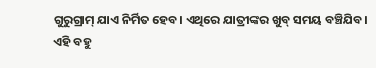ଗୁରୁଗ୍ରାମ୍ ଯାଏ ନିର୍ମିତ ହେବ। ଏଥିରେ ଯାତ୍ରୀଙ୍କର ଖୁବ୍ ସମୟ ବଞ୍ଚିଯିବ।
ଏହି ବହୁ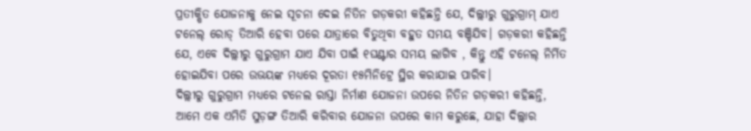ପ୍ରତୀକ୍ଷିତ ଯୋଜନାକୁ ନେଇ ସୂଚନା ଦେଇ ନିତିନ ଗଡ଼କରୀ କହିଛନ୍ତି ଯେ, ଦିଲ୍ଲୀରୁ ଗୁରୁଗ୍ରାମ୍ ଯାଏ ଟନେଲ୍ ରୋଡ୍ ତିଆରି ହେବା ପରେ ଯାତ୍ରାରେ ବିତୁଥିବା ବହୁତ ସମୟ ବଞ୍ଚିଯିବ। ଗଡ଼କରୀ କହିଛନ୍ତି ଯେ, ଏବେ ଦିଲ୍ଲୀରୁ ଗୁରୁଗ୍ରାମ ଯାଏ ଯିବା ପାଇଁ ୧ଘଣ୍ଟାର ସମୟ ଲାଗିବ , କିନ୍ତୁ ଏହି ଟନେଲ୍ ନିର୍ମିତ ହୋଇଯିବା ପରେ ଉଭୟଙ୍କ ମଧ୍ୟରେ ଦୂରତା ୧୫ମିନିଟ୍ରେ ସ୍ଥିର କରାଯାଇ ପାରିବ।
ଦିଲ୍ଲୀରୁ ଗୁରୁଗ୍ରାମ ମଧ୍ୟରେ ଟନେଲ ରାସ୍ତା ନିର୍ମାଣ ଯୋଜନା ଉପରେ ନିତିନ ଗଡ଼କରୀ କହିଛନ୍ତି, ଆମେ ଏକ ଏମିତି ସୁଡ଼ଙ୍ଗ ତିଆରି କରିବାର ଯୋଜନା ଉପରେ କାମ କରୁଛେ, ଯାହା ଦିଲ୍ଲାର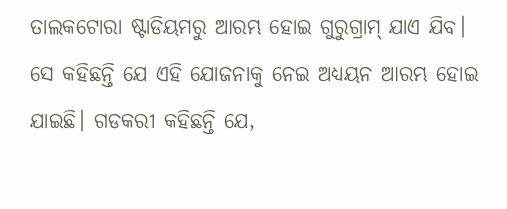ତାଲକଟୋରା ଷ୍ଟାଡିୟମରୁ ଆରମ୍ଭ ହୋଇ ଗୁରୁଗ୍ରାମ୍ ଯାଏ ଯିବ। ସେ କହିଛନ୍ତି ଯେ ଏହି ଯୋଜନାକୁ ନେଇ ଅଧ୍ୟୟନ ଆରମ୍ଭ ହୋଇ ଯାଇଛି। ଗଡକରୀ କହିଛନ୍ତି ଯେ,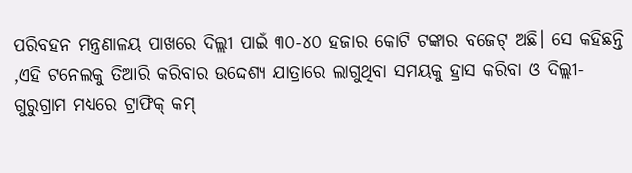ପରିବହନ ମନ୍ତ୍ରଣାଳୟ ପାଖରେ ଦିଲ୍ଲୀ ପାଇଁ ୩୦-୪୦ ହଜାର କୋଟି ଟଙ୍କାର ବଜେଟ୍ ଅଛି। ସେ କହିଛନ୍ତି ,ଏହି ଟନେଲକୁ ତିଆରି କରିବାର ଉଦ୍ଦେଶ୍ୟ ଯାତ୍ରାରେ ଲାଗୁଥିବା ସମୟକୁ ହ୍ରାସ କରିବା ଓ ଦିଲ୍ଲୀ-ଗୁରୁଗ୍ରାମ ମଧ୍ୟରେ ଟ୍ରାଫିକ୍ କମ୍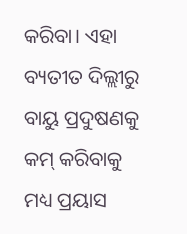କରିବା। ଏହା ବ୍ୟତୀତ ଦିଲ୍ଲୀରୁ ବାୟୁ ପ୍ରଦୁଷଣକୁ କମ୍ କରିବାକୁ ମଧ୍ୟ ପ୍ରୟାସ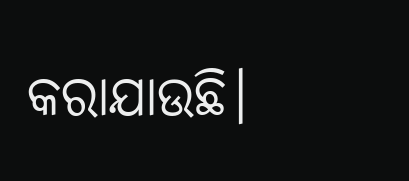କରାଯାଉଛି।